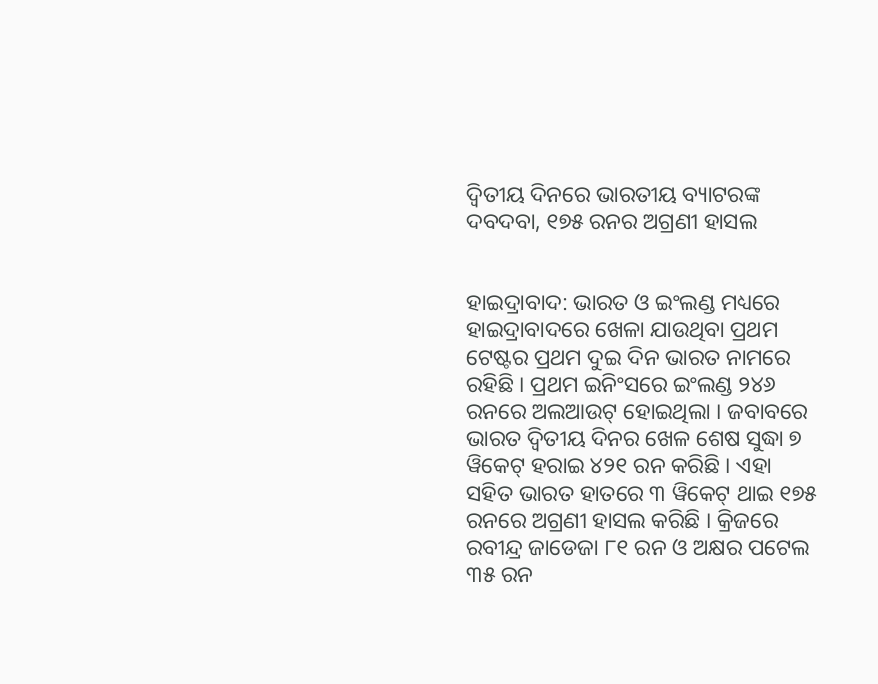ଦ୍ୱିତୀୟ ଦିନରେ ଭାରତୀୟ ବ୍ୟାଟରଙ୍କ ଦବଦବା, ୧୭୫ ରନର ଅଗ୍ରଣୀ ହାସଲ


ହାଇଦ୍ରାବାଦ: ଭାରତ ଓ ଇଂଲଣ୍ଡ ମଧ୍ୟରେ ହାଇଦ୍ରାବାଦରେ ଖେଳା ଯାଉଥିବା ପ୍ରଥମ ଟେଷ୍ଟର ପ୍ରଥମ ଦୁଇ ଦିନ ଭାରତ ନାମରେ ରହିଛି । ପ୍ରଥମ ଇନିଂସରେ ଇଂଲଣ୍ଡ ୨୪୬ ରନରେ ଅଲଆଉଟ୍ ହୋଇଥିଲା । ଜବାବରେ ଭାରତ ଦ୍ୱିତୀୟ ଦିନର ଖେଳ ଶେଷ ସୁଦ୍ଧା ୭ ୱିକେଟ୍ ହରାଇ ୪୨୧ ରନ କରିଛି । ଏହା ସହିତ ଭାରତ ହାତରେ ୩ ୱିକେଟ୍ ଥାଇ ୧୭୫ ରନରେ ଅଗ୍ରଣୀ ହାସଲ କରିଛି । କ୍ରିଜରେ ରବୀନ୍ଦ୍ର ଜାଡେଜା ୮୧ ରନ ଓ ଅକ୍ଷର ପଟେଲ ୩୫ ରନ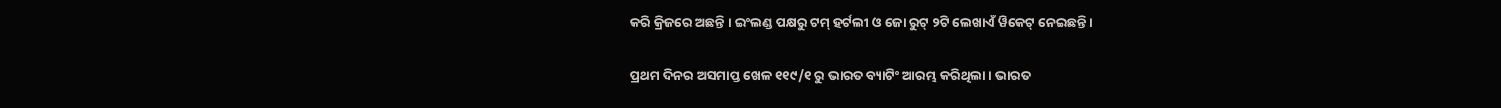କରି କ୍ରିଜରେ ଅଛନ୍ତି । ଇଂଲଣ୍ଡ ପକ୍ଷରୁ ଟମ୍ ହର୍ଟଲୀ ଓ ଜୋ ରୁଟ୍ ୨ଟି ଲେଖାଏଁ ୱିକେଟ୍ ନେଇଛନ୍ତି ।

ପ୍ରଥମ ଦିନର ଅସମାପ୍ତ ଖେଳ ୧୧୯/୧ ରୁ ଭାରତ ବ୍ୟାଟିଂ ଆରମ୍ଭ କରିଥିଲା । ଭାରତ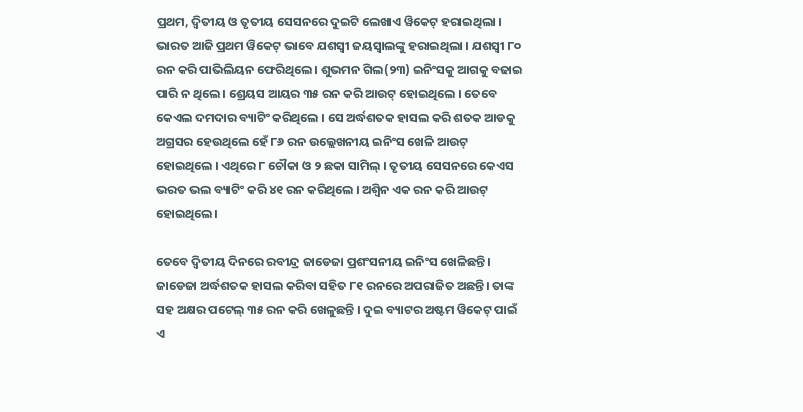ପ୍ରଥମ, ଦ୍ୱିତୀୟ ଓ ତୃତୀୟ ସେସନରେ ଦୁଇଟି ଲେଖାଏ ୱିକେଟ୍ ହରାଇଥିଲା । ଭାରତ ଆଜି ପ୍ରଥମ ୱିକେଟ୍ ଭାବେ ଯଶସ୍ୱୀ ଜୟସ୍ୱାଲଙ୍କୁ ହରାଇଥିଲା । ଯଶସ୍ୱୀ ୮୦ ରନ କରି ପାଭିଲିୟନ ଫେରିଥିଲେ । ଶୁଭମନ ଗିଲ(୨୩) ଇନିଂସକୁ ଆଗକୁ ବଢାଇ ପାରି ନ ଥିଲେ । ଶ୍ରେୟସ ଆୟର ୩୫ ରନ କରି ଆଉଟ୍ ହୋଇଥିଲେ । ତେବେ କେଏଲ ଦମଦାର ବ୍ୟାଟିଂ କରିଥିଲେ । ସେ ଅର୍ଦ୍ଧଶତକ ହାସଲ କରି ଶତକ ଆଡକୁ ଅଗ୍ରସର ହେଉଥିଲେ ହେଁ ୮୬ ରନ ଉଲ୍ଲେଖନୀୟ ଇନିଂସ ଖେଳି ଆଉଟ୍ ହୋଇଥିଲେ । ଏଥିରେ ୮ ଚୌକା ଓ ୨ ଛକା ସାମିଲ୍ । ତୃତୀୟ ସେସନରେ କେଏସ ଭରତ ଭଲ ବ୍ୟାଟିଂ କରି ୪୧ ରନ କରିଥିଲେ । ଅଶ୍ୱିନ ଏକ ରନ କରି ଆଉଟ୍ ହୋଇଥିଲେ।

ତେବେ ଦ୍ୱିତୀୟ ଦିନରେ ରବୀନ୍ଦ୍ର ଜାଡେଜା ପ୍ରଶଂସନୀୟ ଇନିଂସ ଖେଳିଛନ୍ତି । ଜାଡେଜା ଅର୍ଦ୍ଧଶତକ ହାସଲ କରିବା ସହିତ ୮୧ ରନରେ ଅପରାଜିତ ଅଛନ୍ତି। ତାଙ୍କ ସହ ଅକ୍ଷର ପଟେଲ୍ ୩୫ ରନ କରି ଖେଳୁଛନ୍ତି । ଦୁଇ ବ୍ୟାଟର ଅଷ୍ଟମ ୱିକେଟ୍ ପାଇଁ ଏ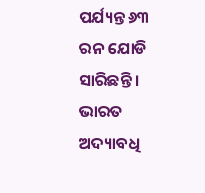ପର୍ଯ୍ୟନ୍ତ ୬୩ ରନ ଯୋଡି ସାରିଛନ୍ତି । ଭାରତ ଅଦ୍ୟାବଧି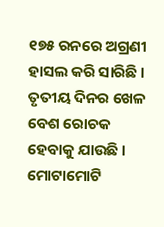୧୭୫ ରନରେ ଅଗ୍ରଣୀ ହାସଲ କରି ସାରିଛି । ତୃତୀୟ ଦିନର ଖେଳ ବେଶ ରୋଚକ ହେବାକୁ ଯାଉଛି । ମୋଟାମୋଟି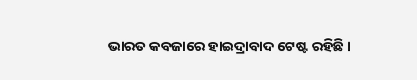ଭାରତ କବଜାରେ ହାଇଦ୍ରାବାଦ ଟେଷ୍ଟ ରହିଛି ।